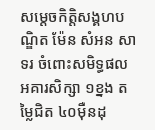សម្តេចកិត្តិសង្គហបណ្ឌិត ម៉ែន សំអន សាទរ ចំពោះសមិទ្ធផល អគារសិក្សា ១ខ្នង តម្លៃជិត ៤០ម៉ឺនដុ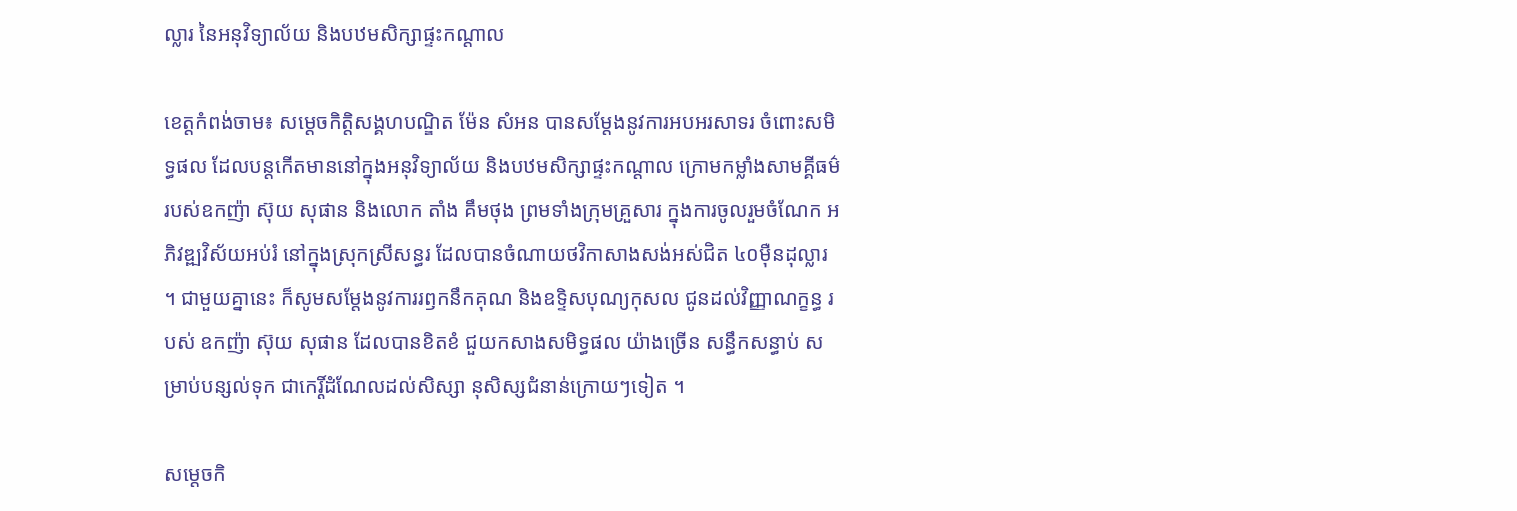ល្លារ នៃអនុវិទ្យាល័យ និងបឋមសិក្សាផ្ទះកណ្តាល

ខេត្តកំពង់ចាម៖ សម្តេចកិត្តិសង្គហបណ្ឌិត ម៉ែន សំអន បានសម្តែងនូវការអបអរសាទរ ចំពោះសមិទ្ធផល ដែលបន្តកើតមាននៅក្នុងអនុវិទ្យាល័យ និងបឋមសិក្សាផ្ទះកណ្តាល ក្រោមកម្លាំងសាមគ្គីធម៌ របស់ឧកញ៉ា ស៊ុយ សុផាន និងលោក តាំង គឹមថុង ព្រមទាំងក្រុមគ្រួសារ ក្នុងការចូលរួមចំណែក អភិវឌ្ឍវិស័យអប់រំ នៅក្នុងស្រុកស្រីសន្ធរ ដែលបានចំណាយថវិកាសាងសង់អស់ជិត ៤០ម៉ឺនដុល្លារ ។ ជាមួយគ្នានេះ ក៏សូមសម្តែងនូវការរឭកនឹកគុណ និងឧទ្ទិសបុណ្យកុសល ជូនដល់វិញ្ញាណក្ខន្ធ របស់ ឧកញ៉ា ស៊ុយ សុផាន ដែលបានខិតខំ ជួយកសាងសមិទ្ធផល យ៉ាងច្រើន សន្ធឹកសន្ធាប់ សម្រាប់បន្សល់ទុក ជាកេរ្តិ៍ដំណែលដល់សិស្សា នុសិស្សជំនាន់ក្រោយៗទៀត ។

សម្តេចកិ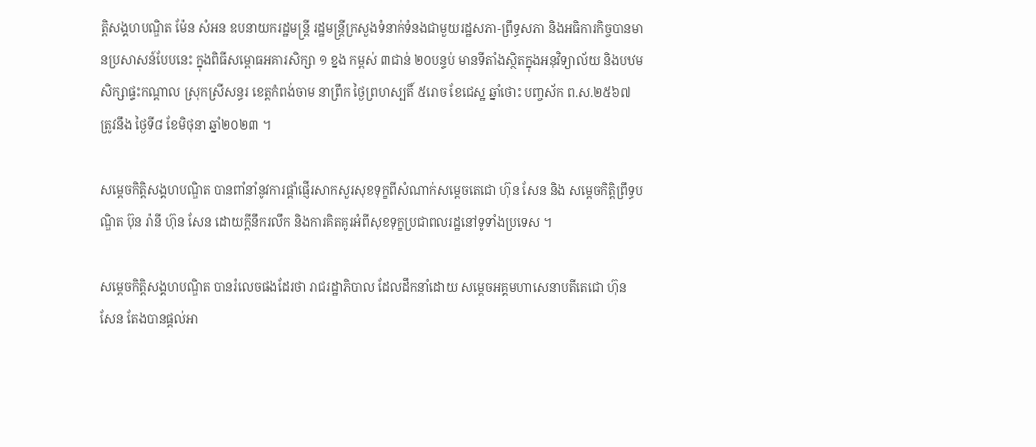ត្តិសង្គហបណ្ឌិត ម៉ែន សំអន ឧបនាយករដ្ឋមន្រ្តី រដ្ឋមន្រ្តីក្រសួងទំនាក់ទំនងជាមួយរដ្ឋសភា-ព្រឹទ្ធសភា និងអធិការកិច្ចបានមានប្រសាសន៍បែបនេះ ក្នុងពិធីសម្ពោធអគារសិក្សា ១ ខ្នង កម្ពស់ ៣ជាន់ ២០បន្ទប់ មានទីតាំងស្ថិតក្នុងអនុវិទ្យាល័យ និងបឋមសិក្សាផ្ទះកណ្តាល ស្រុកស្រីសន្ធរ ខេត្តកំពង់ចាម នាព្រឹក ថ្ងៃព្រហស្បតិ៍ ៥រោច ខែជេស្ឋ ឆ្នាំថោះ បញ្ចស័ក ព.ស.២៥៦៧ ត្រូវនឹង ថ្ងៃទី៨ ខែមិថុនា ឆ្នាំ២០២៣ ។

សម្តេចកិត្តិសង្គហបណ្ឌិត បានពាំនាំនូវការផ្តាំផ្ញើរសាកសួរសុខទុក្ខពីសំណាក់សម្តេចតេជោ ហ៊ុន សែន និង សម្តេចកិត្តិព្រឹទ្ធបណ្ឌិត ប៊ុន រ៉ានី ហ៊ុន សែន ដោយក្តីនឹករលឹក និងការគិតគូរអំពីសុខទុក្ខប្រជាពលរដ្ឋនៅទូទាំងប្រទេស ។

សម្តេចកិត្តិសង្គហបណ្ឌិត បានរំលេចផងដែរថា រាជរដ្ឋាភិបាល ដែលដឹកនាំដោយ សម្តេចអគ្គមហាសេនាបតីតេជោ ហ៊ុន សែន តែងបានផ្តល់អា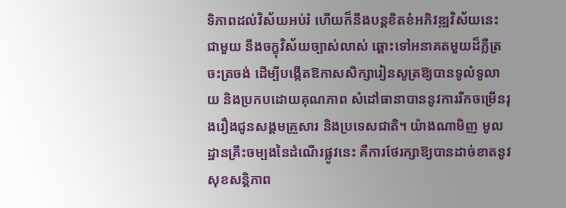ទិភាពដល់វិស័យអប់រំ ហើយក៏នឹងបន្តខិតខំអភិវឌ្ឍវិស័យនេះជាមួយ នឹងចក្ខុវិស័យច្បាស់លាស់ ឆ្ពោះទៅអនាគតមួយដ៏ភ្លឺត្រចះត្រចង់ ដើម្បីបង្កើតឱកាសសិក្សារៀនសូត្រឱ្យបានទូលំទូលាយ និងប្រកបដោយគុណភាព សំដៅធានាបាននូវការរីកចម្រើនរុងរឿងជូនសង្គមគ្រួសារ និងប្រទេសជាតិ។ យ៉ាងណាមិញ មូលដ្ឋានគ្រឹះចម្បងនៃដំណើរផ្លូវនេះ គឺការថែរក្សាឱ្យបានដាច់ខាតនូវ សុខសនិ្តភាព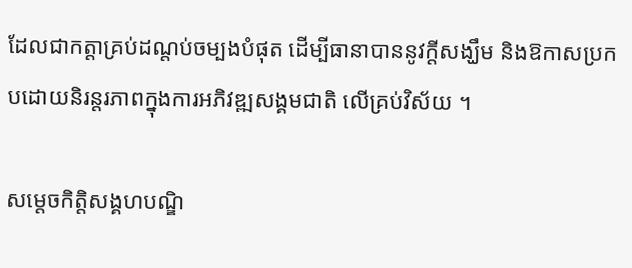ដែលជាកត្តាគ្រប់ដណ្តប់ចម្បងបំផុត ដើម្បីធានាបាននូវក្តីសង្ឃឹម និងឱកាសប្រកបដោយនិរន្តរភាពក្នុងការអភិវឌ្ឍសង្គមជាតិ លើគ្រប់វិស័យ ។

សម្តេចកិត្តិសង្គហបណ្ឌិ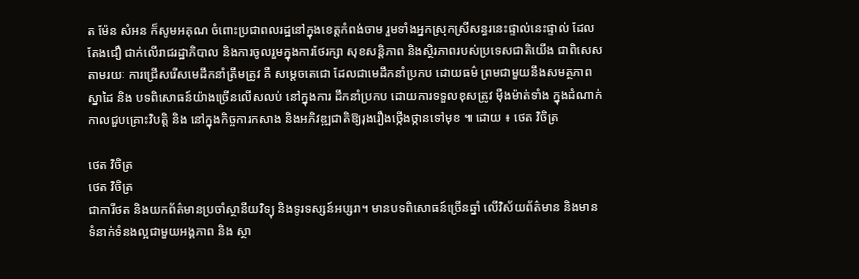ត ម៉ែន សំអន ក៏សូមអគុណ ចំពោះប្រជាពលរដ្ឋនៅក្នុងខេត្តកំពង់ចាម រួមទាំងអ្នកស្រុកស្រីសន្ធរនេះផ្ទាល់នេះផ្ទាល់ ដែលតែងជឿ ជាក់លើរាជរដ្ឋាភិបាល និងការចូលរួមក្នុងការថែរក្សា សុខសន្តិភាព និងស្ថិរភាពរបស់ប្រទេសជាតិយើង ជាពិសេស តាមរយៈ ការជ្រើសរើសមេដឹកនាំត្រឹមត្រូវ គឺ សម្តេចតេជោ ដែលជាមេដឹកនាំប្រកប ដោយធម៌ ព្រមជាមួយនឹងសមត្ថភាព ស្នាដៃ និង បទពិសោធន៍យ៉ាងច្រើនលើសលប់ នៅក្នុងការ ដឹកនាំប្រកប ដោយការទទួលខុសត្រូវ ម៉ឺងម៉ាត់ទាំង ក្នុងដំណាក់កាលជួបគ្រោះវិបត្តិ និង នៅក្នុងកិច្ចការកសាង និងអភិវឌ្ឍជាតិឱ្យរុងរឿងថ្កើងថ្កានទៅមុខ ៕ ដោយ ៖ ថេត វិចិត្រ

ថេត វិចិត្រ
ថេត វិចិត្រ
ជាការីថត និងយកព័ត៌មានប្រចាំស្ថានីយវិទ្យុ និងទូរទស្សន៍អប្សរា។ មានបទពិសោធន៍ច្រើនឆ្នាំ លើវិស័យព័ត៌មាន និងមានទំនាក់ទំនងល្អជាមួយអង្គភាព និង ស្ថា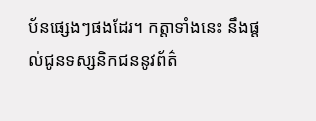ប័នផ្សេងៗផងដែរ។ កត្តាទាំងនេះ នឹងផ្ដល់ជូនទស្សនិកជននូវព័ត៌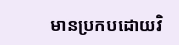មានប្រកបដោយវិ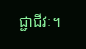ជ្ជាជីវៈ។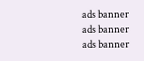ads banner
ads banner
ads banner